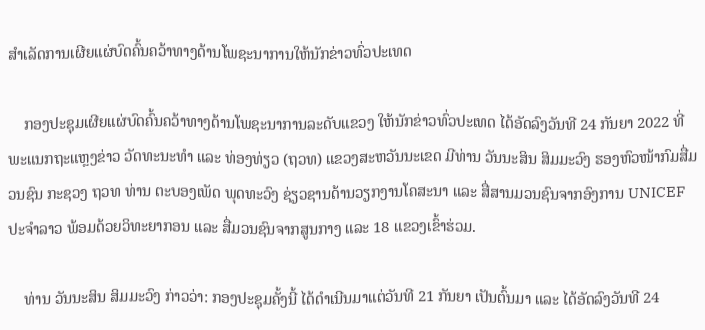ສໍາເລັດການເຜີຍແຜ່ບົດຄົ້ນຄວ້າທາງດ້ານໂພຊະນາການໃຫ້ນັກຂ່າວທົ່ວປະເທດ

    ກອງປະຊຸມເຜີຍແຜ່ບົດຄົ້ນຄວ້າທາງດ້ານໂພຊະນາການລະດັບແຂວງ ໃຫ້ນັກຂ່າວທົ່ວປະເທດ ໄດ້ອັດລົງວັນທີ 24 ກັນຍາ 2022 ທີ່ພະແນກຖະແຫຼງຂ່າວ ວັດທະນະທໍາ ແລະ ທ່ອງທ່ຽວ (ຖວທ) ແຂວງສະຫວັນນະເຂດ ມີທ່ານ ວັນນະສິນ ສິມມະວົງ ຮອງຫົວໜ້າກົມສື່ມວນຊົນ ກະຊວງ ຖວທ ທ່ານ ຕະບອງເພັດ ພຸດທະວົງ ຊ່ຽວຊານດ້ານວຽກງານໂຄສະນາ ແລະ ສື່ສານມວນຊົນຈາກອົງການ UNICEFປະຈໍາລາວ ພ້ອມດ້ວຍວິທະຍາກອນ ແລະ ສື່ມວນຊົນຈາກສູນກາງ ແລະ 18 ແຂວງເຂົ້າຮ່ວມ.

    ທ່ານ ວັນນະສິນ ສິມມະວົງ ກ່າວວ່າ: ກອງປະຊຸມຄັ້ງນີ້ ໄດ້ດໍາເນີນມາແຕ່ວັນທີ 21 ກັນຍາ ເປັນຕົ້ນມາ ແລະ ໄດ້ອັດລົງວັນທີ 24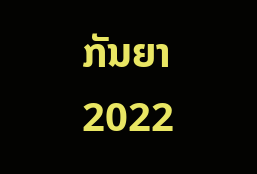ກັນຍາ 2022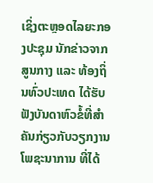ເຊິ່ງຕະຫຼອດໄລຍະກອງປະຊຸມ ນັກຂ່າວຈາກສູນກາງ ແລະ ທ້ອງຖິ່ນທົ່ວປະເທດ ໄດ້ຮັບຟັງບັນດາຫົວຂໍ້ທີ່ສໍາຄັນກ່ຽວກັບວຽກງານໂພຊະນາການ ທີ່ໄດ້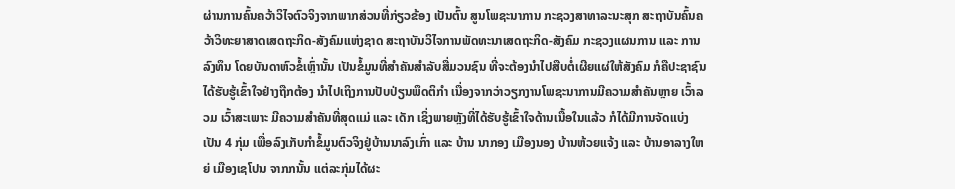ຜ່ານການຄົ້ນຄວ້າວິໄຈຕົວຈິງຈາກພາກສ່ວນທີ່ກ່ຽວຂ້ອງ ເປັນຕົ້ນ ສູນໂພຊະນາການ ກະຊວງສາທາລະນະສຸກ ສະຖາບັນຄົ້ນຄວ້າວິທະຍາສາດເສດຖະກິດ-ສັງຄົມແຫ່ງຊາດ ສະຖາບັນວິໄຈການພັດທະນາເສດຖະກິດ-ສັງຄົມ ກະຊວງແຜນການ ແລະ ການລົງທຶນ ໂດຍບັນດາຫົວຂໍ້ເຫຼົ່ານັ້ນ ເປັນຂໍ້ມູນທີ່ສໍາຄັນສໍາລັບສື່ມວນຊົນ ທີ່ຈະຕ້ອງນໍາໄປສືບຕໍ່ເຜີຍແຜ່ໃຫ້ສັງຄົມ ກໍຄືປະຊາຊົນໄດ້ຮັບຮູ້ເຂົ້າໃຈຢ່າງຖືກຕ້ອງ ນໍາໄປເຖິງການປັບປ່ຽນພຶດຕິກໍາ ເນື່ອງຈາກວ່າວຽກງານໂພຊະນາການມີຄວາມສໍາຄັນຫຼາຍ ເວົ້າລວມ ເວົ້າສະເພາະ ມີຄວາມສໍາຄັນທີ່ສຸດແມ່ ແລະ ເດັກ ເຊິ່ງພາຍຫຼັງທີ່ໄດ້ຮັບຮູ້ເຂົ້າໃຈດ້ານເນື້ອໃນແລ້ວ ກໍໄດ້ມີການຈັດແບ່ງເປັນ 4 ກຸ່ມ ເພື່ອລົງເກັບກໍາຂໍ້ມູນຕົວຈິງຢູ່ບ້ານນາລົງເກົ່າ ແລະ ບ້ານ ນາກອງ ເມືອງນອງ ບ້ານຫ້ວຍແຈ້ງ ແລະ ບ້ານອາລາງໃຫຍ່ ເມືອງເຊໂປນ ຈາກກນັ້ນ ແຕ່ລະກຸ່ມໄດ້ຜະ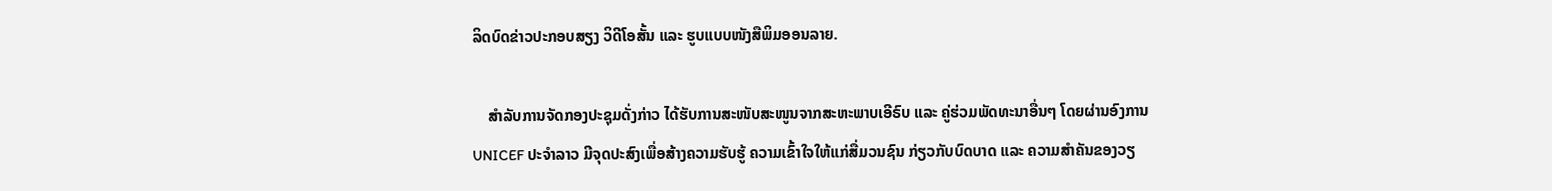ລິດບົດຂ່າວປະກອບສຽງ ວິດີໂອສັ້ນ ແລະ ຮູບແບບໜັງສືພິມອອນລາຍ.

    ສໍາລັບການຈັດກອງປະຊຸມດັ່ງກ່າວ ໄດ້ຮັບການສະໜັບສະໜູນຈາກສະຫະພາບເອີຣົບ ແລະ ຄູ່ຮ່ວມພັດທະນາອື່ນໆ ໂດຍຜ່ານອົງການ UNICEF ປະຈໍາລາວ ມີຈຸດປະສົງເພື່ອສ້າງຄວາມຮັບຮູ້ ຄວາມເຂົ້າໃຈໃຫ້ແກ່ສື່ມວນຊົນ ກ່ຽວກັບບົດບາດ ແລະ ຄວາມສໍາຄັນຂອງວຽ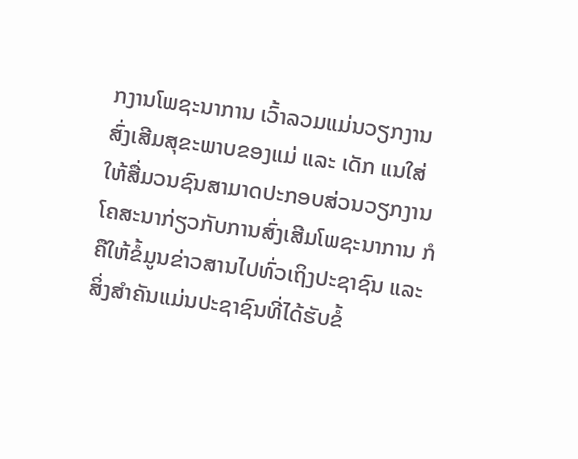ກງານໂພຊະນາການ ເວົ້າລວມແມ່ນວຽກງານສົ່ງເສີມສຸຂະພາບຂອງແມ່ ແລະ ເດັກ ແນໃສ່ໃຫ້ສື່ມວນຊົນສາມາດປະກອບສ່ວນວຽກງານໂຄສະນາກ່ຽວກັບການສົ່ງເສີມໂພຊະນາການ ກໍຄືໃຫ້ຂໍ້ມູນຂ່າວສານໄປທົ່ວເຖິງປະຊາຊົນ ແລະ ສິ່ງສໍາຄັນແມ່ນປະຊາຊົນທີ່ໄດ້ຮັບຂໍ້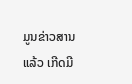ມູນຂ່າວສານແລ້ວ ເກີດມີ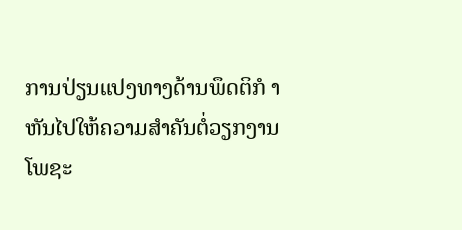ການປ່ຽນແປງທາງດ້ານພຶດຕິກໍ າຫັນໄປໃຫ້ຄວາມສໍາຄັນຕໍ່ວຽກງານໂພຊະ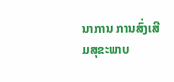ນາການ ການສົ່ງເສີມສຸຂະພາບ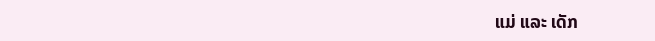ແມ່ ແລະ ເດັກ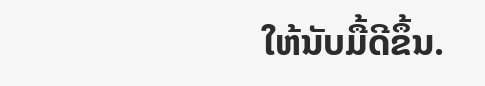ໃຫ້ນັບມື້ດີຂຶ້ນ.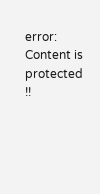error: Content is protected !!